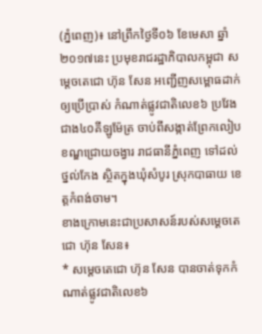(ភ្នំពេញ)៖ នៅព្រឹកថ្ងៃទី០៦ ខែមេសា ឆ្នាំ២០១៧នេះ ប្រមុខរាជរដ្ឋាភិបាលកម្ពុជា សម្តេចតេជោ ហ៊ុន សែន អញ្ជើញសម្ពោធដាក់ឲ្យប្រើប្រាស់ កំណាត់ផ្លូវជាតិលេខ៦ ប្រវែងជាង៤០គីឡូម៉ែត្រ ចាប់ពីសង្កាត់ព្រែកលៀប ខណ្ឌជ្រោយចង្វារ រាជធានីភ្នំពេញ ទៅដល់ថ្នល់កែង ស្ថិតក្នុងឃុំសំបូរ ស្រុកបាធាយ ខេត្តកំពង់ចាម។
ខាងក្រោមនេះជាប្រសាសន៍របស់សម្តេចតេជោ ហ៊ុន សែន៖
* សម្តេចតេជោ ហ៊ុន សែន បានចាត់ទុកកំណាត់ផ្លូវជាតិលេខ៦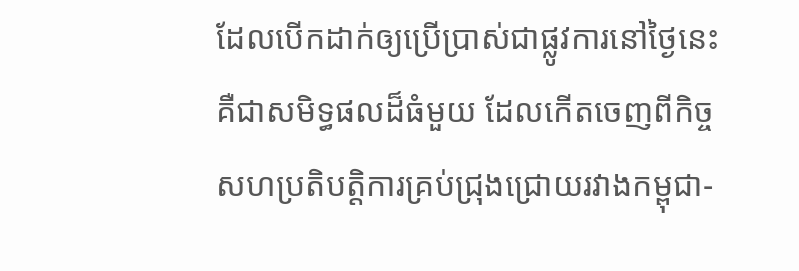ដែលបើកដាក់ឲ្យប្រើប្រាស់ជាផ្លូវការនៅថ្ងៃនេះ គឺជាសមិទ្ធផលដ៏ធំមួយ ដែលកើតចេញពីកិច្ចសហប្រតិបត្តិការគ្រប់ជ្រុងជ្រោយរវាងកម្ពុជា-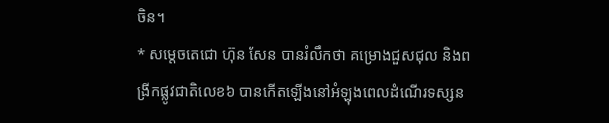ចិន។
* សម្តេចតេជោ ហ៊ុន សែន បានរំលឹកថា គម្រោងជួសជុល និងពង្រីកផ្លូវជាតិលេខ៦ បានកើតឡើងនៅអំឡុងពេលដំណើរទស្សន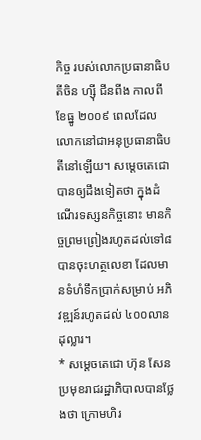កិច្ច របស់លោកប្រធានាធិបតីចិន ហ្ស៊ី ជីនពីង កាលពីខែធ្នូ ២០០៩ ពេលដែលលោកនៅជាអនុប្រធានាធិបតីនៅឡើយ។ សម្តេចតេជោ បានឲ្យដឹងទៀតថា ក្នុងដំណើរទស្សនកិច្ចនោះ មានកិច្ចព្រមព្រៀងរហូតដល់ទៅ៨ បានចុះហត្ថលេខា ដែលមានទំហំទឹកប្រាក់សម្រាប់ អភិវឌ្ឍន៍រហូតដល់ ៤០០លានដុល្លារ។
* សម្តេចតេជោ ហ៊ុន សែន ប្រមុខរាជរដ្ឋាភិបាលបានថ្លែងថា ក្រោមហិរ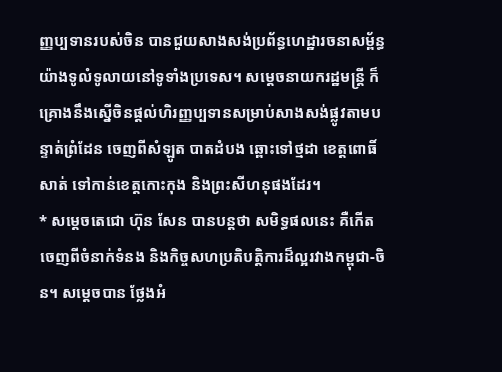ញ្ញប្បទានរបស់ចិន បានជួយសាងសង់ប្រព័ន្ធហេដ្ឋារចនាសម្ព័ន្ធ យ៉ាងទូលំទូលាយនៅទូទាំងប្រទេស។ សម្តេចនាយករដ្ឋមន្រ្តី ក៏គ្រោងនឹងស្នើចិនផ្តល់ហិរញ្ញប្បទានសម្រាប់សាងសង់ផ្លូវតាមបន្ទាត់ព្រំដែន ចេញពីសំឡូត បាតដំបង ឆ្ពោះទៅថ្មដា ខេត្តពោធិ៍សាត់ ទៅកាន់ខេត្តកោះកុង និងព្រះសីហនុផងដែរ។
* សម្តេចតេជោ ហ៊ុន សែន បានបន្តថា សមិទ្ធផលនេះ គឺកើតចេញពីចំនាក់ទំនង និងកិច្ចសហប្រតិបត្តិការដ៏ល្អរវាងកម្ពុជា-ចិន។ សម្តេចបាន ថ្លែងអំ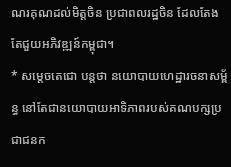ណរគុណដល់មិត្តចិន ប្រជាពលរដ្ឋចិន ដែលតែងតែជួយអភិវឌ្ឍន៍កម្ពុជា។
* សម្តេចតេជោ បន្តថា នយោបាយហេដ្ឋារចនាសម្ព័ន្ធ នៅតែជានយោបាយអាទិភាពរបស់គណបក្សប្រជាជនក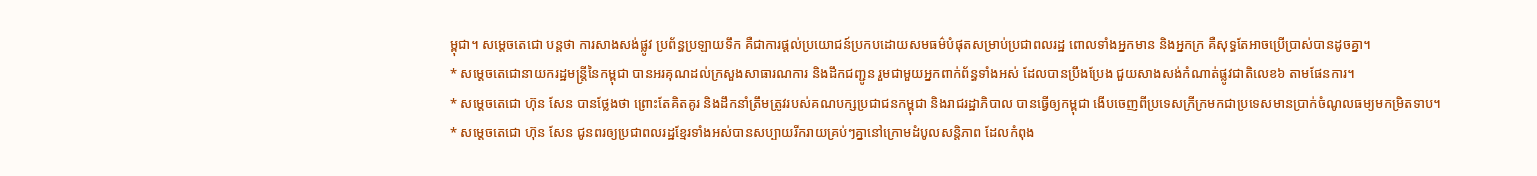ម្ពុជា។ សម្តេចតេជោ បន្តថា ការសាងសង់ផ្លូវ ប្រព័ន្ធប្រឡាយទឹក គឺជាការផ្តល់ប្រយោជន៍ប្រកបដោយសមធម៌បំផុតសម្រាប់ប្រជាពលរដ្ឋ ពោលទាំងអ្នកមាន និងអ្នកក្រ គឺសុទ្ធតែអាចប្រើប្រាស់បានដូចគ្នា។
* សម្តេចតេជោនាយករដ្ឋមន្រ្តីនៃកម្ពុជា បានអរគុណដល់ក្រសួងសាធារណការ និងដឹកជញ្ជូន រួមជាមួយអ្នកពាក់ព័ន្ធទាំងអស់ ដែលបានប្រឹងប្រែង ជួយសាងសង់កំណាត់ផ្លូវជាតិលេខ៦ តាមផែនការ។
* សម្តេចតេជោ ហ៊ុន សែន បានថ្លែងថា ព្រោះតែគិតគូរ និងដឹកនាំត្រឹមត្រូវរបស់គណបក្សប្រជាជនកម្ពុជា និងរាជរដ្ឋាភិបាល បានធ្វើឲ្យកម្ពុជា ងើបចេញពីប្រទេសក្រីក្រមកជាប្រទេសមានប្រាក់ចំណូលធម្យមកម្រិតទាប។
* សម្តេចតេជោ ហ៊ុន សែន ជូនពរឲ្យប្រជាពលរដ្ឋខ្មែរទាំងអស់បានសប្បាយរីករាយគ្រប់ៗគ្នានៅក្រោមដំបូលសន្តិភាព ដែលកំពុង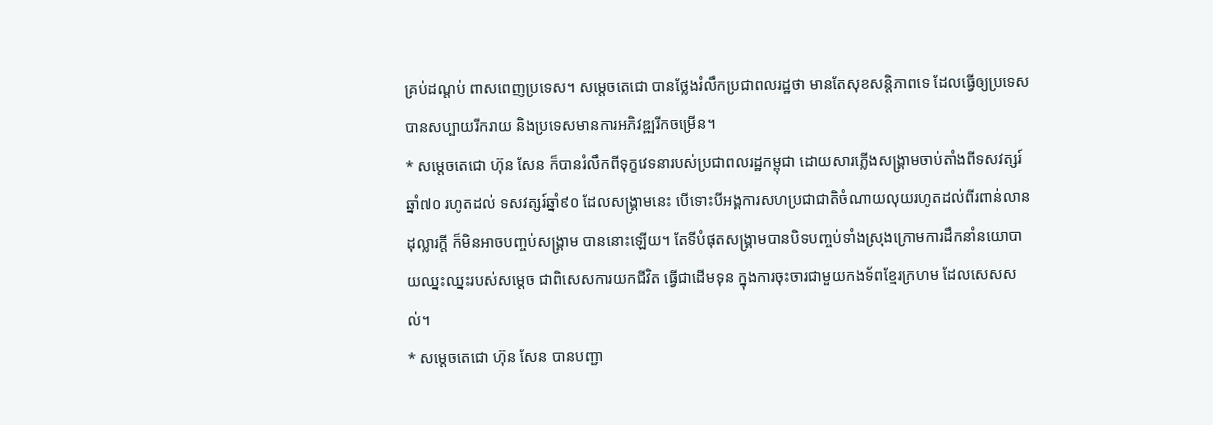គ្រប់ដណ្តប់ ពាសពេញប្រទេស។ សម្តេចតេជោ បានថ្លែងរំលឹកប្រជាពលរដ្ឋថា មានតែសុខសន្តិភាពទេ ដែលធ្វើឲ្យប្រទេសបានសប្បាយរីករាយ និងប្រទេសមានការអភិវឌ្ឍរីកចម្រើន។
* សម្តេចតេជោ ហ៊ុន សែន ក៏បានរំលឹកពីទុក្ខវេទនារបស់ប្រជាពលរដ្ឋកម្ពុជា ដោយសារភ្លើងសង្រ្គាមចាប់តាំងពីទសវត្សរ៍ឆ្នាំ៧០ រហូតដល់ ទសវត្សរ៍ឆ្នាំ៩០ ដែលសង្រ្គាមនេះ បើទោះបីអង្គការសហប្រជាជាតិចំណាយលុយរហូតដល់ពីរពាន់លានដុល្លារក្តី ក៏មិនអាចបញ្ចប់សង្រ្គាម បាននោះឡើយ។ តែទីបំផុតសង្រ្គាមបានបិទបញ្ចប់ទាំងស្រុងក្រោមការដឹកនាំនយោបាយឈ្នះឈ្នះរបស់សម្តេច ជាពិសេសការយកជីវិត ធ្វើជាដើមទុន ក្នុងការចុះចារជាមួយកងទ័ពខ្មែរក្រហម ដែលសេសសល់។
* សម្តេចតេជោ ហ៊ុន សែន បានបញ្ជា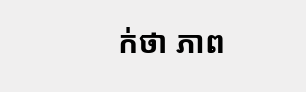ក់ថា ភាព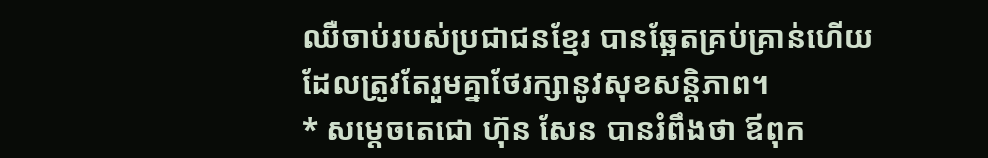ឈឺចាប់របស់ប្រជាជនខ្មែរ បានឆ្អែតគ្រប់គ្រាន់ហើយ ដែលត្រូវតែរួមគ្នាថែរក្សានូវសុខសន្តិភាព។
* សម្តេចតេជោ ហ៊ុន សែន បានរំពឹងថា ឪពុក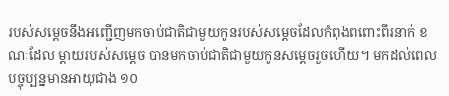របស់សម្តេចនឹងអញ្ជើញមកចាប់ជាតិជាមួយកូនរបស់សម្តេចដែលកំពុងពពោះពីរនាក់ ខណៈដែល ម្តាយរបស់សម្តេច បានមកចាប់ជាតិជាមួយកូនសម្តេចរួចហើយ។ មកដល់ពេលបច្ចុប្បន្នមានអាយុជាង ១០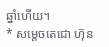ឆ្នាំហើយ។
* សម្តេចតេជោ ហ៊ុន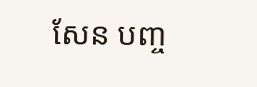សែន បញ្ច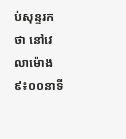ប់សុន្ទរកថា នៅវេលាម៉ោង៩៖០០នាទី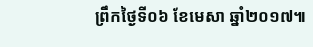ព្រឹកថ្ងៃទី០៦ ខែមេសា ឆ្នាំ២០១៧៕